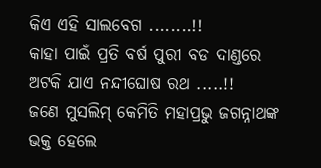କିଏ ଏହି ସାଲବେଗ ........!!
କାହା ପାଇଁ ପ୍ରତି ବର୍ଷ ପୁରୀ ବଡ ଦାଣ୍ଡରେ ଅଟକି ଯାଏ ନନ୍ଦୀଘୋଷ ରଥ .....!!
ଜଣେ ମୁସଲିମ୍ କେମିତି ମହାପ୍ରଭୁ ଜଗନ୍ନାଥଙ୍କ ଭକ୍ତ ହେଲେ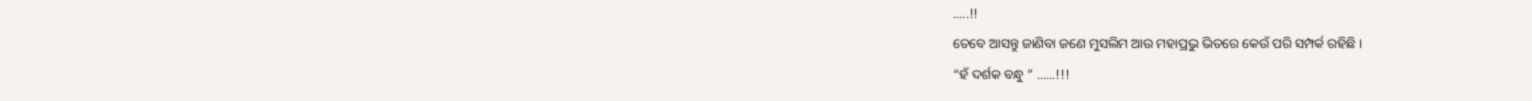.....!!
ତେବେ ଆସନ୍ତୁ ଜାଣିବା ଜଣେ ମୁସଲିମ ଆଉ ମହାପ୍ରଭୁ ଭିତରେ କେଉଁ ପରି ସମ୍ପର୍କ ରହିଛି ।
“ହଁ ଦର୍ଶକ ବନ୍ଧୁ ” ......!!!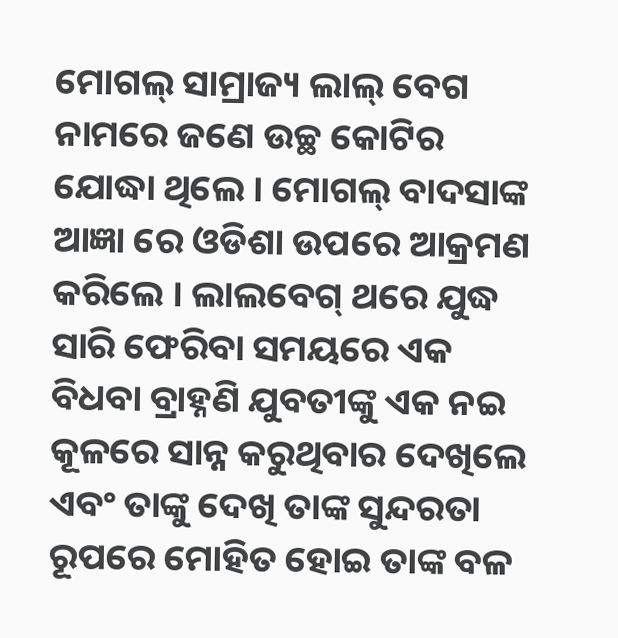ମୋଗଲ୍ ସାମ୍ରାଜ୍ୟ ଲାଲ୍ ବେଗ ନାମରେ ଜଣେ ଉଚ୍ଛ କୋଟିର ଯୋଦ୍ଧା ଥିଲେ । ମୋଗଲ୍ ବାଦସାଙ୍କ ଆଜ୍ଞା ରେ ଓଡିଶା ଉପରେ ଆକ୍ରମଣ କରିଲେ । ଲାଲବେଗ୍ ଥରେ ଯୁଦ୍ଧ ସାରି ଫେରିବା ସମୟରେ ଏକ ବିଧବା ବ୍ରାହ୍ନଣି ଯୁବତୀଙ୍କୁ ଏକ ନଇ କୂଳରେ ସାନ୍ନ କରୁଥିବାର ଦେଖିଲେ ଏବଂ ତାଙ୍କୁ ଦେଖି ତାଙ୍କ ସୁନ୍ଦରତା ରୂପରେ ମୋହିତ ହୋଇ ତାଙ୍କ ବଳ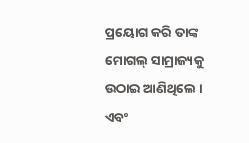ପ୍ରୟୋଗ କରି ତାଙ୍କ ମୋଗଲ୍ ସାମ୍ରାଜ୍ୟକୁ ଉଠାଇ ଆଣିଥିଲେ । ଏବଂ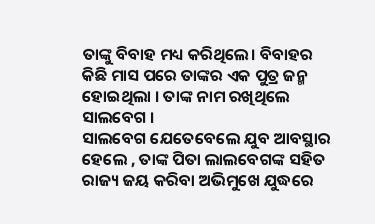ତାଙ୍କୁ ବିବାହ ମଧ୍ୟ କରିଥିଲେ। ବିବାହର କିଛି ମାସ ପରେ ତାଙ୍କର ଏକ ପୁତ୍ର ଜନ୍ମ ହୋଇଥିଲା । ତାଙ୍କ ନାମ ରଖିଥିଲେ ସାଲବେଗ ।
ସାଲବେଗ ଯେତେବେଲେ ଯୁବ ଆବସ୍ଥାର ହେଲେ , ତାଙ୍କ ପିତା ଲାଲବେଗଙ୍କ ସହିତ ରାଜ୍ୟ ଜୟ କରିବା ଅଭିମୁଖେ ଯୁଦ୍ଧରେ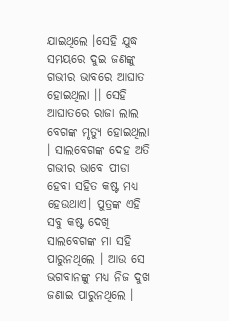ଯାଇଥିଲେ ।ସେହି ଯୁଦ୍ଧ ସମୟରେ ଦୁଇ ଜଣଙ୍କୁ ଗଭୀର ଭାବରେ ଆଘାତ ହୋଇଥିଲା ।। ସେହି ଆଘାତରେ ରାଜା ଲାଲ ବେଗଙ୍କ ମୃତ୍ୟୁ ହୋଇଥିଲା । ସାଲବେଗଙ୍କ ଦେହ ଅତି ଗଭୀର ଭାବେ ପୀଡା ହେବା ସହିତ କଷ୍ଟ ମଧ୍ୟ ହେଉଥାଏ। ପୁତ୍ରଙ୍କ ଏହି ସବୁ କଷ୍ଟ ଦେଖି ସାଲବେଗଙ୍କ ମା ସହି ପାରୁନଥିଲେ । ଆଉ ସେ ଭଗବାନଙ୍କୁ ମଧ୍ୟ ନିଜ ଦୁଖ ଜଣାଇ ପାରୁନଥିଲେ ।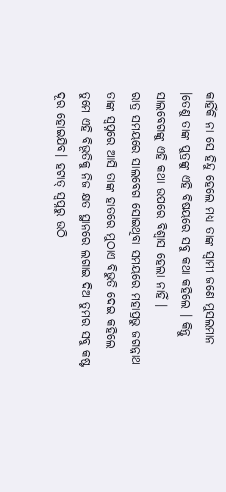କାହିଁକି ନା ସେ ହିନ୍ଦୁ ହେଲେ ମଧ୍ୟ ତାଙ୍କ ସ୍ଵାମୀ ଜଣେ ମୁସଲମାନ ।ତେଣୁ ତାଙ୍କ ପୁତ୍ରଙ୍କୁ ଏହି ବିଷୟରେ ସବୁ କଥା କହିଲେ । କିନ୍ତୁ ସାଲବେଗଙ୍କୁ ଏହି କଥା ଉପରେ ବିଶ୍ଵାସ ହେଲା ନାହିଁ ।
ରାତ୍ର ସମୟରେ ସାଲବେଗ ସୋଇଥିବା ସମୟରେ ମହାପ୍ରଭୁ ଜଗନ୍ନାଥ ତାଙ୍କ ସ୍ଵପ୍ନରେ ଆସି ତାଙ୍କ ହାତରେ ମୁଠାଏ ବିଭୁତି ଦେଇ କହିଲେ ତୁମେ ଏହି ବିଭୂତିକୁ ନିଜ କ୍ଷତ ସ୍ଥାନରେ ଲଗାଇ ଦିଅ ତୁମର ସବୁ କଷ୍ଟ ଦୂର ହୋଇଯିବ। ହଟାତ୍ ସ୍ଵପ୍ନରୁ ଉଠି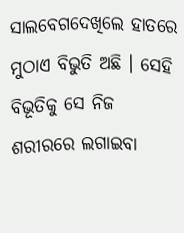ସାଲବେଗଦେଖିଲେ ହାତରେ ମୁଠାଏ ବିଭୁତି ଅଛି । ସେହି ବିଭୂତିକୁ ସେ ନିଜ ଶରୀରରେ ଲଗାଇବା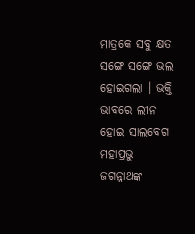ମାତ୍ରକେ ସବୁ କ୍ଷତ ସଙ୍ଗେ ସଙ୍ଗେ ଭଲ ହୋଇଗଲା । ଭକ୍ତି ଭାବରେ ଲୀନ ହୋଇ ସାଲବେଗ ମହାପ୍ରଭୁ ଜଗନ୍ନାଥଙ୍କ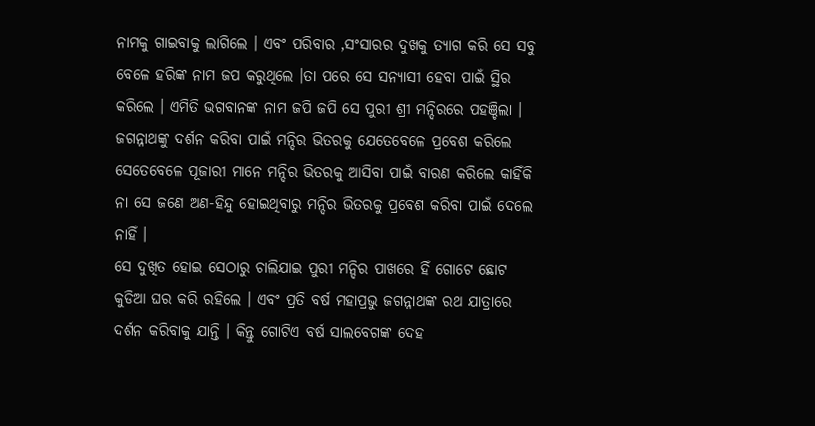ନାମକୁ ଗାଇବାକୁ ଲାଗିଲେ । ଏବଂ ପରିବାର ,ସଂସାରର ଦୁଖକୁ ତ୍ୟାଗ କରି ସେ ସବୁ ବେଳେ ହରିଙ୍କ ନାମ ଜପ କରୁଥିଲେ ।ତା ପରେ ସେ ସନ୍ୟାସୀ ହେବା ପାଇଁ ସ୍ଥିର କରିଲେ । ଏମିତି ଭଗବାନଙ୍କ ନାମ ଜପି ଜପି ସେ ପୁରୀ ଶ୍ରୀ ମନ୍ଦିରରେ ପହଞ୍ଚିଲା । ଜଗନ୍ନାଥଙ୍କୁ ଦର୍ଶନ କରିବା ପାଇଁ ମନ୍ଦିର ଭିତରକୁ ଯେତେବେଳେ ପ୍ରବେଶ କରିଲେ ସେତେବେଳେ ପୂଜାରୀ ମାନେ ମନ୍ଦିର ଭିତରକୁ ଆସିବା ପାଇଁ ବାରଣ କରିଲେ କାହିଁକି ନା ସେ ଜଣେ ଅଣ-ହିନ୍ଦୁ ହୋଇଥିବାରୁ ମନ୍ଦିର ଭିତରକୁ ପ୍ରବେଶ କରିବା ପାଇଁ ଦେଲେ ନାହିଁ ।
ସେ ଦୁଖିତ ହୋଇ ସେଠାରୁ ଚାଲିଯାଇ ପୁରୀ ମନ୍ଦିର ପାଖରେ ହିଁ ଗୋଟେ ଛୋଟ କୁଡିଆ ଘର କରି ରହିଲେ । ଏବଂ ପ୍ରତି ବର୍ଷ ମହାପ୍ରଭୁ ଜଗନ୍ନାଥଙ୍କ ରଥ ଯାତ୍ରାରେ ଦର୍ଶନ କରିବାକୁ ଯାନ୍ତି । କିନ୍ତୁ ଗୋଟିଏ ବର୍ଷ ସାଲବେଗଙ୍କ ଦେହ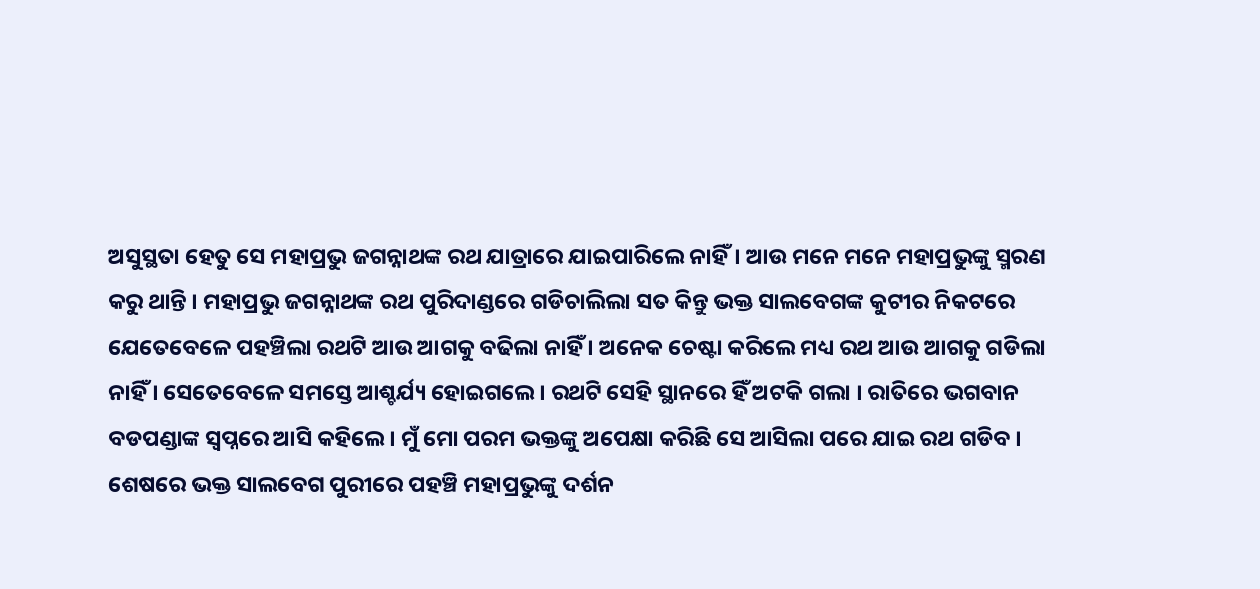ଅସୁସ୍ଥତା ହେତୁ ସେ ମହାପ୍ରଭୁ ଜଗନ୍ନାଥଙ୍କ ରଥ ଯାତ୍ରାରେ ଯାଇପାରିଲେ ନାହିଁ। ଆଉ ମନେ ମନେ ମହାପ୍ରଭୁଙ୍କୁ ସ୍ମରଣ କରୁ ଥାନ୍ତି । ମହାପ୍ରଭୁ ଜଗନ୍ନାଥଙ୍କ ରଥ ପୁରିଦାଣ୍ଡରେ ଗଡିଚାଲିଲା ସତ କିନ୍ତୁ ଭକ୍ତ ସାଲବେଗଙ୍କ କୁଟୀର ନିକଟରେ ଯେତେବେଳେ ପହଞ୍ଚିଲା ରଥଟି ଆଉ ଆଗକୁ ବଢିଲା ନାହିଁ । ଅନେକ ଚେଷ୍ଟା କରିଲେ ମଧ୍ୟ ରଥ ଆଉ ଆଗକୁ ଗଡିଲା ନାହିଁ । ସେତେବେଳେ ସମସ୍ତେ ଆଶ୍ଚର୍ଯ୍ୟ ହୋଇଗଲେ । ରଥଟି ସେହି ସ୍ଥାନରେ ହିଁ ଅଟକି ଗଲା । ରାତିରେ ଭଗବାନ ବଡପଣ୍ଡାଙ୍କ ସ୍ଵପ୍ନରେ ଆସି କହିଲେ । ମୁଁ ମୋ ପରମ ଭକ୍ତଙ୍କୁ ଅପେକ୍ଷା କରିଛି ସେ ଆସିଲା ପରେ ଯାଇ ରଥ ଗଡିବ । ଶେଷରେ ଭକ୍ତ ସାଲବେଗ ପୁରୀରେ ପହଞ୍ଚି ମହାପ୍ରଭୁଙ୍କୁ ଦର୍ଶନ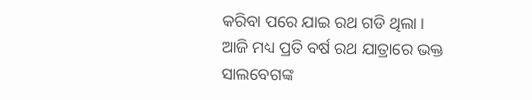କରିବା ପରେ ଯାଇ ରଥ ଗଡି ଥିଲା ।
ଆଜି ମଧ୍ୟ ପ୍ରତି ବର୍ଷ ରଥ ଯାତ୍ରାରେ ଭକ୍ତ ସାଲବେଗଙ୍କ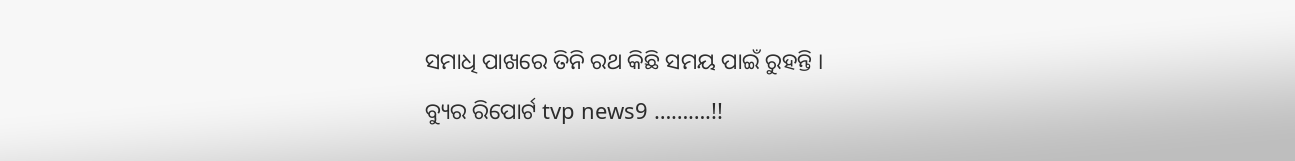ସମାଧି ପାଖରେ ତିନି ରଥ କିଛି ସମୟ ପାଇଁ ରୁହନ୍ତି ।
ବ୍ୟୁର ରିପୋର୍ଟ tvp news9 ……….!!